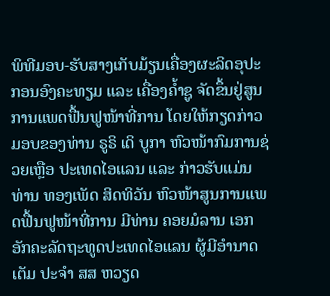ພິທີມອບ-ຮັບສາງເກັບມ້ຽນເຄື່ອງຜະລິດອຸປະກອນອົງຄະທຽມ ແລະ ເຄື່ອງຄ້ຳຊູ ຈັດຂຶ້ນຢູ່ສູນການແພດຟື້ນຟູໜ້າທີ່ການ ໂດຍໃຫ້ກຽດກ່າວມອບຂອງທ່ານ ຣູຣິ ເດິ ບູກາ ຫົວໜ້າກົມການຊ່ວຍເຫຼືອ ປະເທດໄອແລນ ແລະ ກ່າວຮັບແມ່ນທ່ານ ທອງເພັດ ສິດທິວັນ ຫົວໜ້າສູນການແພດຟື້ນຟູໜ້າທີ່ການ ມີທ່ານ ຄອຍມໍລານ ເອກອັກຄະລັດຖະທູດປະເທດໄອແລນ ຜູ້ມີອຳນາດເຕັມ ປະຈຳ ສສ ຫວຽດ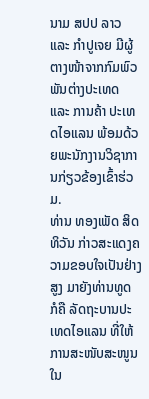ນາມ ສປປ ລາວ ແລະ ກຳປູເຈຍ ມີຜູ້ຕາງໜ້າຈາກກົມພົວພັນຕ່າງປະເທດ ແລະ ການຄ້າ ປະເທດໄອແລນ ພ້ອມດ້ວຍພະນັກງານວິຊາການກ່ຽວຂ້ອງເຂົ້າຮ່ວມ.
ທ່ານ ທອງເພັດ ສິດທິວັນ ກ່າວສະແດງຄວາມຂອບໃຈເປັນຢ່າງສູງ ມາຍັງທ່ານທູດ ກໍຄື ລັດຖະບານປະເທດໄອແລນ ທີ່ໃຫ້ການສະໜັບສະໜູນໃນ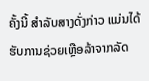ຄັ້ງນີ້ ສຳລັບສາງດັ່ງກ່າວ ແມ່ນໄດ້ຮັບການຊ່ວຍເຫຼືອລ້າຈາກລັດ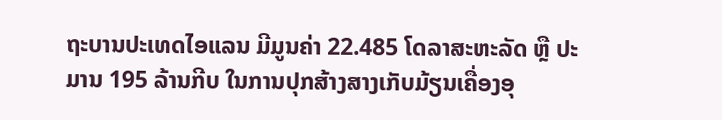ຖະບານປະເທດໄອແລນ ມີມູນຄ່າ 22.485 ໂດລາສະຫະລັດ ຫຼື ປະມານ 195 ລ້ານກີບ ໃນການປຸກສ້າງສາງເກັບມ້ຽນເຄື່ອງອຸ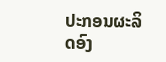ປະກອນຜະລິດອົງ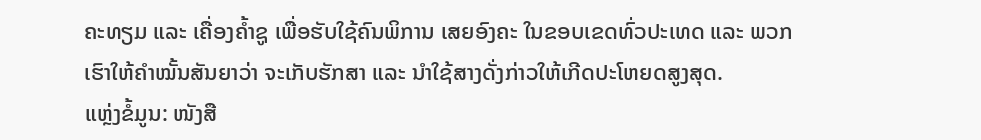ຄະທຽມ ແລະ ເຄື່ອງຄ້ຳຊູ ເພື່ອຮັບໃຊ້ຄົນພິການ ເສຍອົງຄະ ໃນຂອບເຂດທົ່ວປະເທດ ແລະ ພວກເຮົາໃຫ້ຄຳໝັ້ນສັນຍາວ່າ ຈະເກັບຮັກສາ ແລະ ນຳໃຊ້ສາງດັ່ງກ່າວໃຫ້ເກີດປະໂຫຍດສູງສຸດ.
ແຫຼ່ງຂໍ້ມູນ: ໜັງສື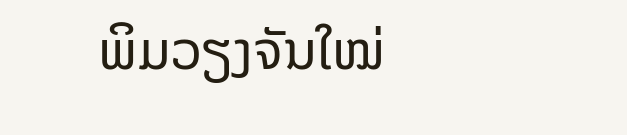ພິມວຽງຈັນໃໝ່